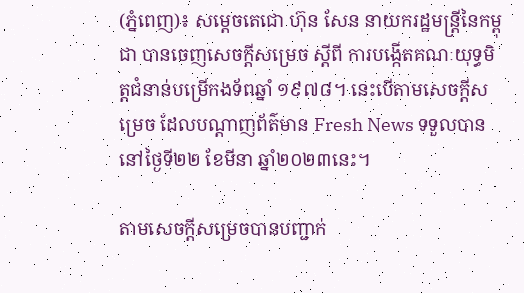(ភ្នំពេញ)៖ សម្ដេចតេជោ ហ៊ុន សែន នាយករដ្ឋមន្ដ្រីនៃកម្ពុជា បានចេញសេចក្ដីសម្រេច ស្ដីពី ការបង្កើតគណៈយុទ្ធមិត្ដជំនាន់បម្រើកងទ័ពឆ្នាំ ១៩៧៨។ នេះបើតាមសេចក្ដីសម្រេច ដែលបណ្ដាញព័ត៌មាន Fresh News ទទួលបាននៅថ្ងៃទី២២ ខែមីនា ឆ្នាំ២០២៣នេះ។

តាមសេចក្ដីសម្រេចបានបញ្ជាក់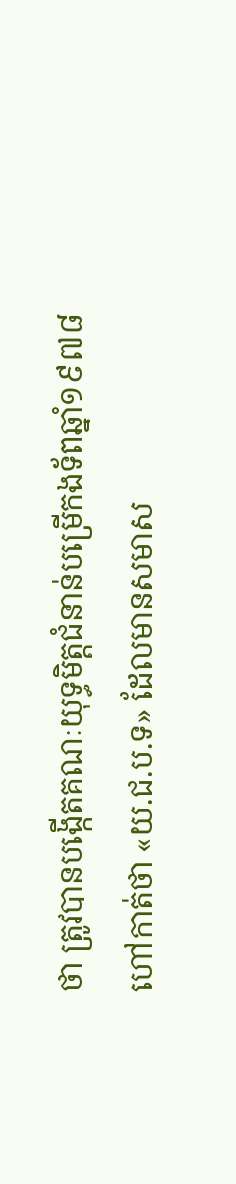ថា ត្រូវបានបង្កើតគណៈយុទ្ធមិត្តជំនាន់បម្រើកងទ័ពឆ្នាំ១៩៧៨ ហៅកាត់ថា «យ.ជ.ប.ទ» ដែលមានសមាស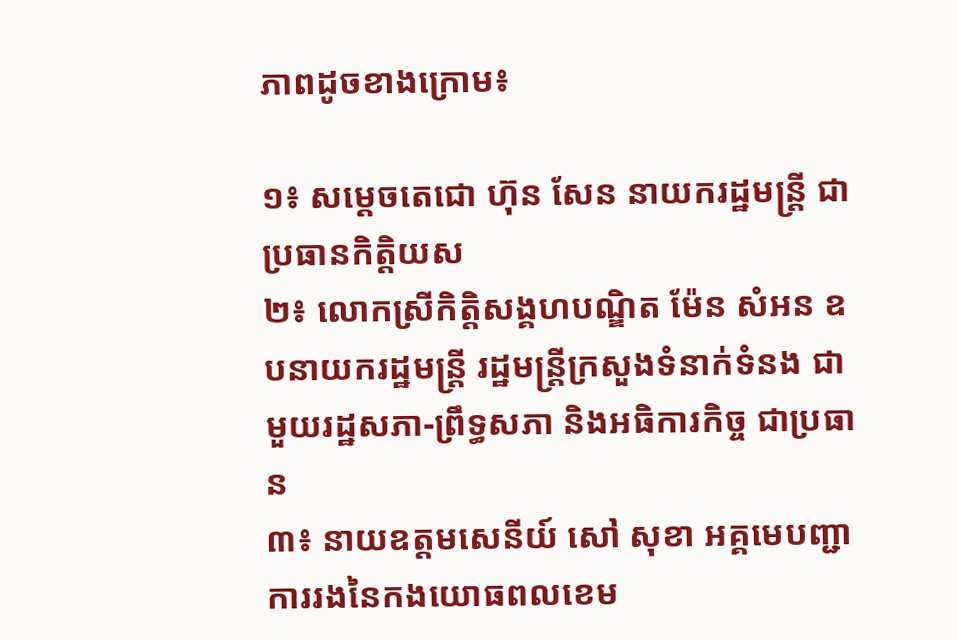ភាពដូចខាងក្រោម៖

១៖ សម្តេចតេជោ ហ៊ុន សែន នាយករដ្ឋមន្តី្រ ជាប្រធានកិត្តិយស
២៖ លោកស្រីកិត្តិសង្គហបណ្ឌិត ម៉ែន សំអន ឧបនាយករដ្ឋមន្ត្រី រដ្ឋមន្ត្រីក្រសួងទំនាក់ទំនង ជាមួយរដ្ឋសភា-ព្រឹទ្ធសភា និងអធិការកិច្ច ជាប្រធាន
៣៖ នាយឧត្តមសេនីយ៍ សៅ សុខា អគ្គមេបញ្ជាការរងនៃកងយោធពលខេម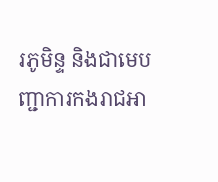រភូមិន្ទ និងជាមេបញ្ជាការកងរាជអា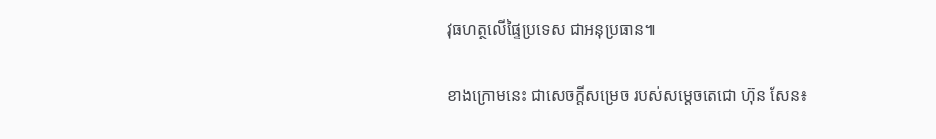វុធហត្ថលើផ្ទៃប្រទេស ជាអនុប្រធាន៕

ខាងក្រោមនេះ ជាសេចក្ដីសម្រេច របស់សម្ដេចតេជោ ហ៊ុន សែន៖